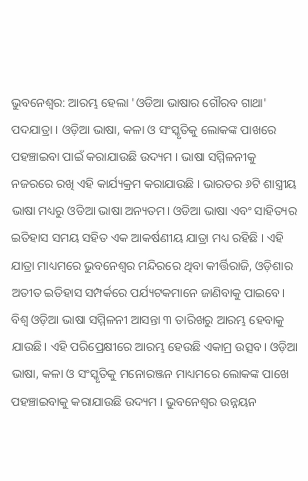ଭୁବନେଶ୍ବର: ଆରମ୍ଭ ହେଲା 'ଓଡିଆ ଭାଷାର ଗୌରବ ଗାଥା' ପଦଯାତ୍ରା । ଓଡ଼ିଆ ଭାଷା, କଳା ଓ ସଂସ୍କୃତିକୁ ଲୋକଙ୍କ ପାଖରେ ପହଞ୍ଚାଇବା ପାଇଁ କରାଯାଉଛି ଉଦ୍ୟମ । ଭାଷା ସମ୍ମିଳନୀକୁ ନଜରରେ ରଖି ଏହି କାର୍ଯ୍ୟକ୍ରମ କରାଯାଉଛି । ଭାରତର ୬ଟି ଶାସ୍ତ୍ରୀୟ ଭାଷା ମଧ୍ୟରୁ ଓଡିଆ ଭାଷା ଅନ୍ୟତମ। ଓଡିଆ ଭାଷା ଏବଂ ସାହିତ୍ୟର ଇତିହାସ ସମୟ ସହିତ ଏକ ଆକର୍ଷଣୀୟ ଯାତ୍ରା ମଧ୍ୟ ରହିଛି । ଏହି ଯାତ୍ରା ମାଧ୍ୟମରେ ଭୁବନେଶ୍ୱର ମନ୍ଦିରରେ ଥିବା କୀର୍ତ୍ତିରାଜି, ଓଡ଼ିଶାର ଅତୀତ ଇତିହାସ ସମ୍ପର୍କରେ ପର୍ଯ୍ୟଟକମାନେ ଜାଣିବାକୁ ପାଇବେ।
ବିଶ୍ୱ ଓଡ଼ିଆ ଭାଷା ସମ୍ମିଳନୀ ଆସନ୍ତା ୩ ତାରିଖରୁ ଆରମ୍ଭ ହେବାକୁ ଯାଉଛି। ଏହି ପରିପ୍ରେକ୍ଷୀରେ ଆରମ୍ଭ ହେଉଛି ଏକାମ୍ର ଉତ୍ସବ। ଓଡ଼ିଆ ଭାଷା, କଳା ଓ ସଂସ୍କୃତିକୁ ମନୋରଞ୍ଜନ ମାଧ୍ୟମରେ ଲୋକଙ୍କ ପାଖେ ପହଞ୍ଚାଇବାକୁ କରାଯାଉଛି ଉଦ୍ୟମ । ଭୁବନେଶ୍ୱର ଉନ୍ନୟନ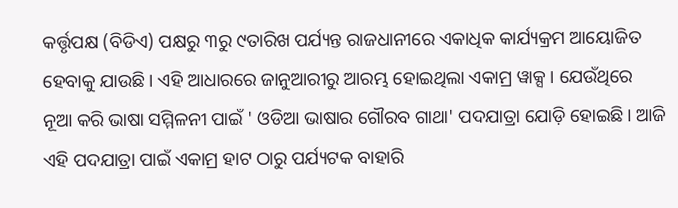କର୍ତ୍ତୃପକ୍ଷ (ବିଡିଏ) ପକ୍ଷରୁ ୩ରୁ ୯ତାରିଖ ପର୍ଯ୍ୟନ୍ତ ରାଜଧାନୀରେ ଏକାଧିକ କାର୍ଯ୍ୟକ୍ରମ ଆୟୋଜିତ ହେବାକୁ ଯାଉଛି । ଏହି ଆଧାରରେ ଜାନୁଆରୀରୁ ଆରମ୍ଭ ହୋଇଥିଲା ଏକାମ୍ର ୱାକ୍ସ । ଯେଉଁଥିରେ ନୂଆ କରି ଭାଷା ସମ୍ମିଳନୀ ପାଇଁ ' ଓଡିଆ ଭାଷାର ଗୌରବ ଗାଥା' ପଦଯାତ୍ରା ଯୋଡ଼ି ହୋଇଛି। ଆଜି ଏହି ପଦଯାତ୍ରା ପାଇଁ ଏକାମ୍ର ହାଟ ଠାରୁ ପର୍ଯ୍ୟଟକ ବାହାରି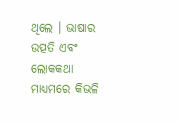ଥିଲେ । ଭାଷାର ଉତ୍ପତି ଏବଂ ଲୋକକଥା ମାଧ୍ୟମରେ କିଭଳି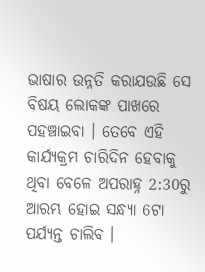ଭାଷାର ଉନ୍ନତି କରାଯଉଛି ସେ ବିଷୟ ଲୋକଙ୍କ ପାଖରେ ପହଞ୍ଚାଇବା । ତେବେ ଏହି କାର୍ଯ୍ୟକ୍ରମ ଚାରିଦିନ ହେବାକୁ ଥିବା ବେଳେ ଅପରାହ୍ନ 2:30ରୁ ଆରମ୍ଭ ହୋଇ ସନ୍ଧ୍ୟା 6ଟା ପର୍ଯ୍ୟନ୍ତ ଚାଲିବ ।